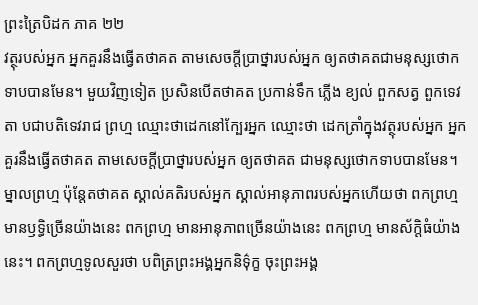ព្រះត្រៃបិដក ភាគ ២២
វត្ថុរបស់អ្នក អ្នកគួរនឹងធ្វើតថាគត តាមសេចក្តីប្រាថ្នារបស់អ្នក ឲ្យតថាគតជាមនុស្សថោកទាបបានមែន។ មួយវិញទៀត ប្រសិនបើតថាគត ប្រកាន់ទឹក ភ្លើង ខ្យល់ ពួកសត្វ ពួកទេវតា បជាបតិទេវរាជ ព្រហ្ម ឈ្មោះថាដេកនៅក្បែរអ្នក ឈ្មោះថា ដេកត្រាំក្នុងវត្ថុរបស់អ្នក អ្នកគួរនឹងធ្វើតថាគត តាមសេចក្តីប្រាថ្នារបស់អ្នក ឲ្យតថាគត ជាមនុស្សថោកទាបបានមែន។ ម្នាលព្រហ្ម ប៉ុន្តែតថាគត ស្គាល់គតិរបស់អ្នក ស្គាល់អានុភាពរបស់អ្នកហើយថា ពកព្រហ្ម មានឫទ្ធិច្រើនយ៉ាងនេះ ពកព្រហ្ម មានអានុភាពច្រើនយ៉ាងនេះ ពកព្រហ្ម មានស័ក្តិធំយ៉ាងនេះ។ ពកព្រហ្មទូលសួរថា បពិត្រព្រះអង្គអ្នកនិទ៌ុក្ខ ចុះព្រះអង្គ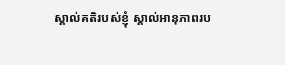ស្គាល់គតិរបស់ខ្ញុំ ស្គាល់អានុភាពរប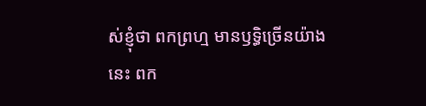ស់ខ្ញុំថា ពកព្រហ្ម មានឫទ្ធិច្រើនយ៉ាងនេះ ពក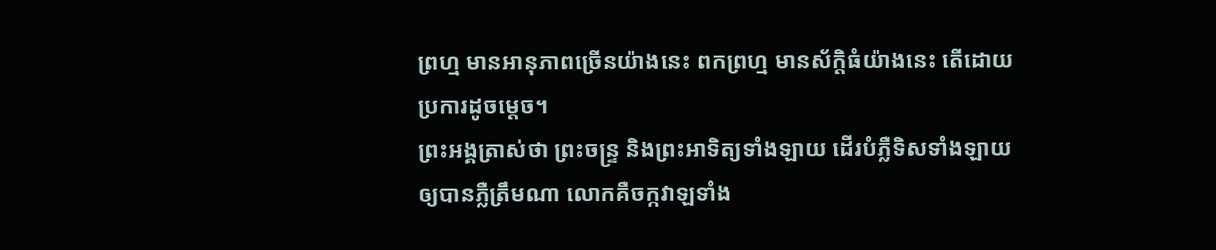ព្រហ្ម មានអានុភាពច្រើនយ៉ាងនេះ ពកព្រហ្ម មានស័ក្តិធំយ៉ាងនេះ តើដោយប្រការដូចម្តេច។
ព្រះអង្គត្រាស់ថា ព្រះចន្ទ្រ និងព្រះអាទិត្យទាំងឡាយ ដើរបំភ្លឺទិសទាំងឡាយ ឲ្យបានភ្លឺត្រឹមណា លោកគឺចក្កវាឡទាំង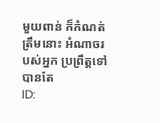មួយពាន់ ក៏កំណត់ត្រឹមនោះ អំណាចរបស់អ្នក ប្រព្រឹត្តទៅបានតែ
ID: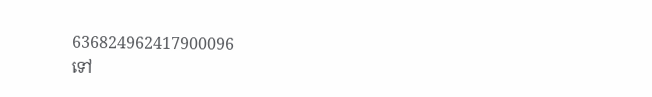636824962417900096
ទៅ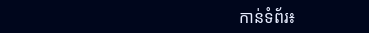កាន់ទំព័រ៖